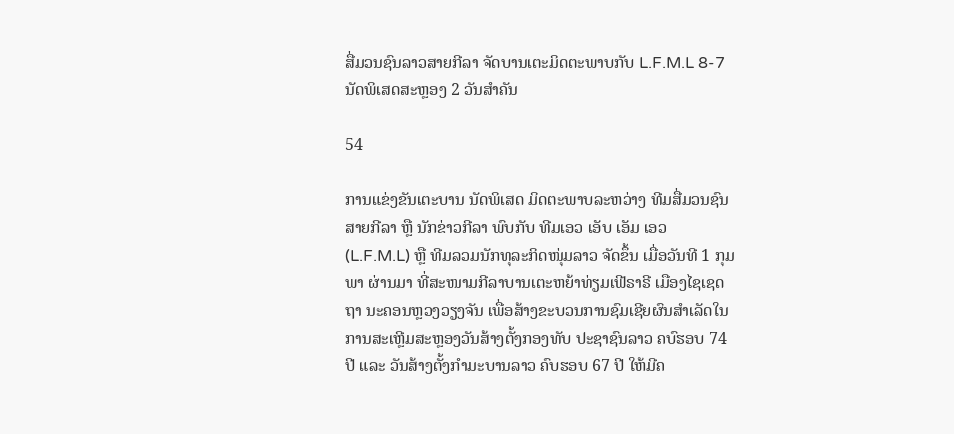ສື່ມວນຊົນລາວສາຍກີລາ ຈັດບານເຕະມິດຕະພາບກັບ L.F.M.L 8-7 ນັດພິເສດສະຫຼອງ 2 ວັນສຳຄັນ

54

ການແຂ່ງຂັນເຕະບານ ນັດພິເສດ ມິດຕະພາບລະຫວ່າງ ທີມສື່ມວນຊົນສາຍກີລາ ຫຼື ນັກຂ່າວກີລາ ພົບກັບ ທີມເອວ ເອັບ ເອັມ ເອວ (L.F.M.L) ຫຼື ທີມລວມນັກທຸລະກິດໜຸ່ມລາວ ຈັດຂຶ້ນ ເມື່ອວັນທີ 1 ກຸມພາ ຜ່ານມາ ທີ່ສະໜາມກີລາບານເຕະຫຍ້າທ່ຽມເຟີຣາຣີ ເມືອງໄຊເຊດຖາ ນະຄອນຫຼວງວຽງຈັນ ເພື່ອສ້າງຂະບວນການຊົມເຊີຍຜົນສຳເລັດໃນການສະເຫຼີມສະຫຼອງວັນສ້າງຕັ້ງກອງທັບ ປະຊາຊົນລາວ ຄບົຮອບ 74 ປີ ແລະ ວັນສ້າງຕັ້ງກຳມະບານລາວ ຄົບຮອບ 67 ປີ ໃຫ້ມີຄ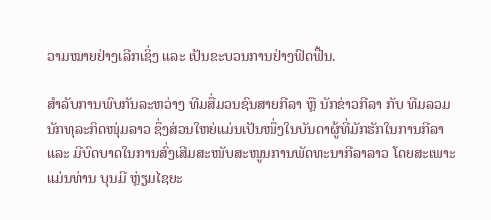ວາມໝາຍຢ່າງເລີກເຊິ່ງ ແລະ ເປັນຂະບວນການຢ່າງຟົດຟື້ນ.

ສຳລັບການພົບກັນລະຫວ່າງ ທີມສື່ມວນຊົນສາຍກີລາ ຫຼື ນັກຂ່າວກີລາ ກັບ ທີມລວມນັກທຸລະກິດໜຸ່ມລາວ ຊຶ່ງສ່ວນໃຫຍ່ແມ່ນເປັນໜຶ່ງໃນບັນດາຜູ້ທີ່ມັກຮັກໃນການກີລາ ແລະ ມີບົດບາດໃນການສົ່ງເສີມສະໜັບສະໜູນການພັດທະນາກີລາລາວ ໂດຍສະເພາະແມ່ນທ່ານ ບຸນມີ ຫຼ່ຽມໄຊຍະ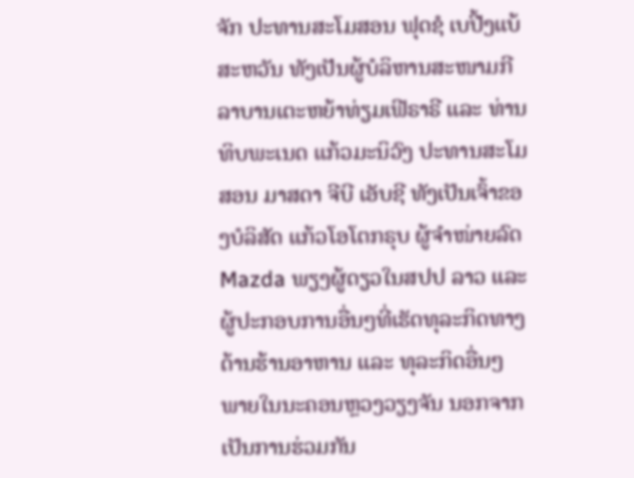ຈັກ ປະທານສະໂມສອນ ຟຸດຊໍ ເບປີ້ງແບ້ສະຫວັນ ທັງເປັນຜູ້ບໍລິຫານສະໜາມກີລາບານເຕະຫຍ້າທ່ຽມເຟີຣາຣີ ແລະ ທ່ານ ທິບພະເນດ ແກ້ວມະນິວົງ ປະທານສະໂມສອນ ມາສດາ ຈີບີ ເອັບຊີ ທັງເປັນເຈົ້າຂອງບໍລິສັດ ແກ້ວໂອໂຕກຣຸບ ຜູ້ຈຳໜ່າຍລົດ Mazda ພຽງຜູ້ດຽວໃນສປປ ລາວ ແລະ ຜູ້ປະກອບການອື່ນໆທີ່ເຮັດທຸລະກິດທາງດ້ານຮ້ານອາຫານ ແລະ ທຸລະກິດອື່ນໆ ພາຍໃນນະຄອນຫຼວງວຽງຈັນ ນອກຈາກ ເປັນການຮ່ວມກັນ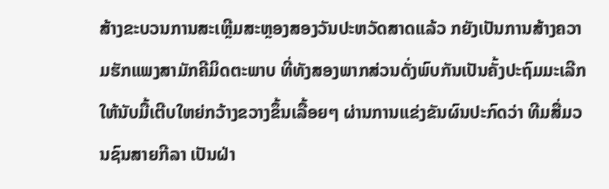ສ້າງຂະບວນການສະເຫຼີມສະຫຼອງສອງວັນປະຫວັດສາດແລ້ວ ກຍັງເປັນການສ້າງຄວາມຮັກແພງສາມັກຄີມິດຕະພາບ ທີ່ທັງສອງພາກສ່ວນດັ່ງພົບກັນເປັນຄັ້ງປະຖົມມະເລີກ ໃຫ້ນັບມື້ເຕີບໃຫຍ່ກວ້າງຂວາງຂຶ້ນເລື້ອຍໆ ຜ່ານການແຂ່ງຂັນຜົນປະກົດວ່າ ທີມສື່ມວນຊົນສາຍກີລາ ເປັນຝ່າ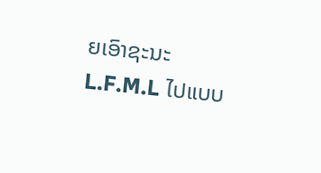ຍເອົາຊະນະ L.F.M.L ໄປແບບ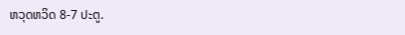ຫວຸດຫວິດ 8-7 ປະຕູ.